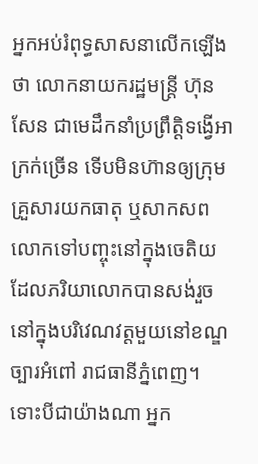អ្នកអប់រំពុទ្ធសាសនាលើកឡើងថា លោកនាយករដ្ឋមន្ត្រី ហ៊ុន សែន ជាមេដឹកនាំប្រព្រឹត្តិទង្វើអាក្រក់ច្រើន ទើបមិនហ៊ានឲ្យក្រុមគ្រួសារយកធាតុ ឬសាកសពលោកទៅបញ្ចុះនៅក្នុងចេតិយដែលភរិយាលោកបានសង់រួចនៅក្នុងបរិវេណវត្តមួយនៅខណ្ឌច្បារអំពៅ រាជធានីភ្នំពេញ។ ទោះបីជាយ៉ាងណា អ្នក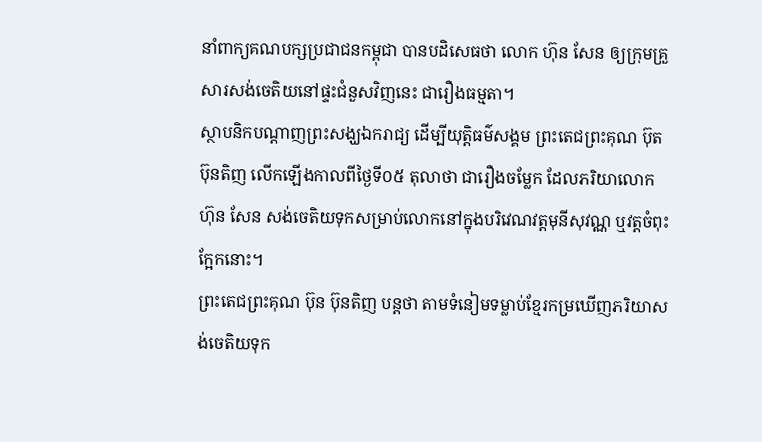នាំពាក្យគណបក្សប្រជាជនកម្ពុជា បានបដិសេធថា លោក ហ៊ុន សែន ឲ្យក្រុមគ្រួសារសង់ចេតិយនៅផ្ទះជំនួសវិញនេះ ជារឿងធម្មតា។
ស្ថាបនិកបណ្ដាញព្រះសង្ឃឯករាជ្យ ដើម្បីយុត្តិធម៌សង្គម ព្រះតេជព្រះគុណ ប៊ុត ប៊ុនតិញ លើកឡើងកាលពីថ្ងៃទី០៥ តុលាថា ជារឿងចម្លែក ដែលភរិយាលោក ហ៊ុន សែន សង់ចេតិយទុកសម្រាប់លោកនៅក្នុងបរិវេណវត្តមុនីសុវណ្ណ ឬវត្តចំពុះក្អែកនោះ។
ព្រះតេជព្រះគុណ ប៊ុន ប៊ុនតិញ បន្តថា តាមទំនៀមទម្លាប់ខ្មែរកម្រឃើញភរិយាសង់ចេតិយទុក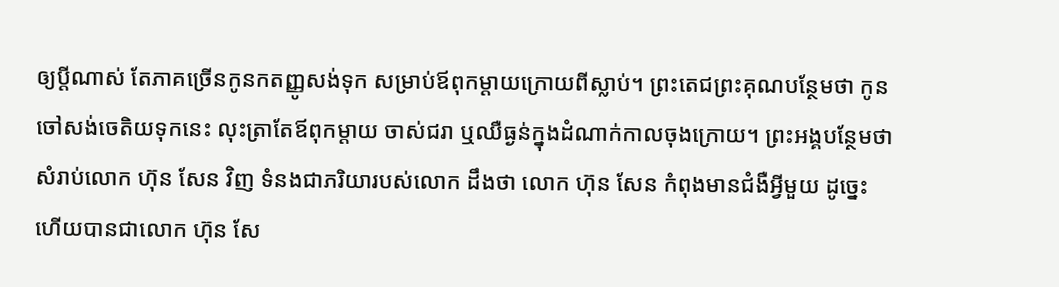ឲ្យប្ដីណាស់ តែភាគច្រើនកូនកតញ្ញូសង់ទុក សម្រាប់ឪពុកម្ដាយក្រោយពីស្លាប់។ ព្រះតេជព្រះគុណបន្ថែមថា កូនចៅសង់ចេតិយទុកនេះ លុះត្រាតែឪពុកម្ដាយ ចាស់ជរា ឬឈឺធ្ងន់ក្នុងដំណាក់កាលចុងក្រោយ។ ព្រះអង្គបន្ថែមថា សំរាប់លោក ហ៊ុន សែន វិញ ទំនងជាភរិយារបស់លោក ដឹងថា លោក ហ៊ុន សែន កំពុងមានជំងឺអ្វីមួយ ដូច្នេះហើយបានជាលោក ហ៊ុន សែ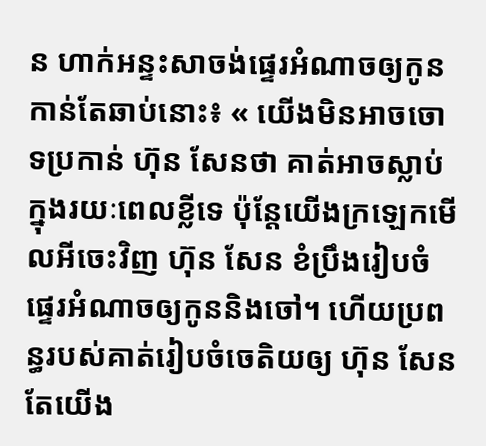ន ហាក់អន្ទះសាចង់ផ្ទេរអំណាចឲ្យកូនកាន់តែឆាប់នោះ៖ « យើងមិនអាចចោទប្រកាន់ ហ៊ុន សែនថា គាត់អាចស្លាប់ក្នុងរយៈពេលខ្លីទេ ប៉ុន្តែយើងក្រឡេកមើលអីចេះវិញ ហ៊ុន សែន ខំប្រឹងរៀបចំផ្ទេរអំណាចឲ្យកូននិងចៅ។ ហើយប្រពន្ធរបស់គាត់រៀបចំចេតិយឲ្យ ហ៊ុន សែន តែយើង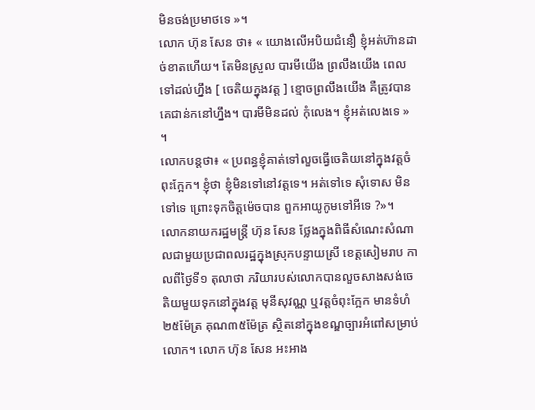មិនចង់ប្រមាថទេ »។
លោក ហ៊ុន សែន ថា៖ « យោងលើអបិយជំនឿ ខ្ញុំអត់ហ៊ានដាច់ខាតហើយ។ តែមិនស្រួល បារមីយើង ព្រលឹងយើង ពេលទៅដល់ហ្នឹង [ ចេតិយក្នុងវត្ត ] ខ្មោចព្រលឹងយើង គឺត្រូវបានគេជាន់កនៅហ្នឹង។ បារមីមិនដល់ កុំលេង។ ខ្ញុំអត់លេងទេ » ។
លោកបន្តថា៖ « ប្រពន្ធខ្ញុំគាត់ទៅលួចធ្វើចេតិយនៅក្នុងវត្តចំពុះក្អែក។ ខ្ញុំថា ខ្ញុំមិនទៅនៅវត្តទេ។ អត់ទៅទេ សុំទោស មិនទៅទេ ព្រោះទុកចិត្តម៉េចបាន ពួកអាយូកូមទៅអីទេ ?»។
លោកនាយករដ្ឋមន្ត្រី ហ៊ុន សែន ថ្លែងក្នុងពិធីសំណេះសំណាលជាមួយប្រជាពលរដ្ឋក្នុងស្រុកបន្ទាយស្រី ខេត្តសៀមរាប កាលពីថ្ងៃទី១ តុលាថា ភរិយារបស់លោកបានលួចសាងសង់ចេតិយមួយទុកនៅក្នុងវត្ត មុនីសុវណ្ណ ឬវត្តចំពុះក្អែក មានទំហំ២៥ម៉ែត្រ គុណ៣៥ម៉ែត្រ ស្ថិតនៅក្នុងខណ្ឌច្បារអំពៅសម្រាប់លោក។ លោក ហ៊ុន សែន អះអាង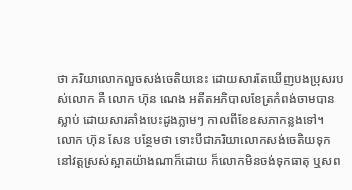ថា ភរិយាលោកលួចសង់ចេតិយនេះ ដោយសារតែឃើញបងប្រុសរបស់លោក គឺ លោក ហ៊ុន ណេង អតីតអភិបាលខែត្រកំពង់ចាមបានស្លាប់ ដោយសារគាំងបេះដូងភ្លាមៗ កាលពីខែឧសភាកន្លងទៅ។
លោក ហ៊ុន សែន បន្ថែមថា ទោះបីជាភរិយាលោកសង់ចេតិយទុកនៅវត្តស្រស់ស្អាតយ៉ាងណាក៏ដោយ ក៏លោកមិនចង់ទុកធាតុ ឬសព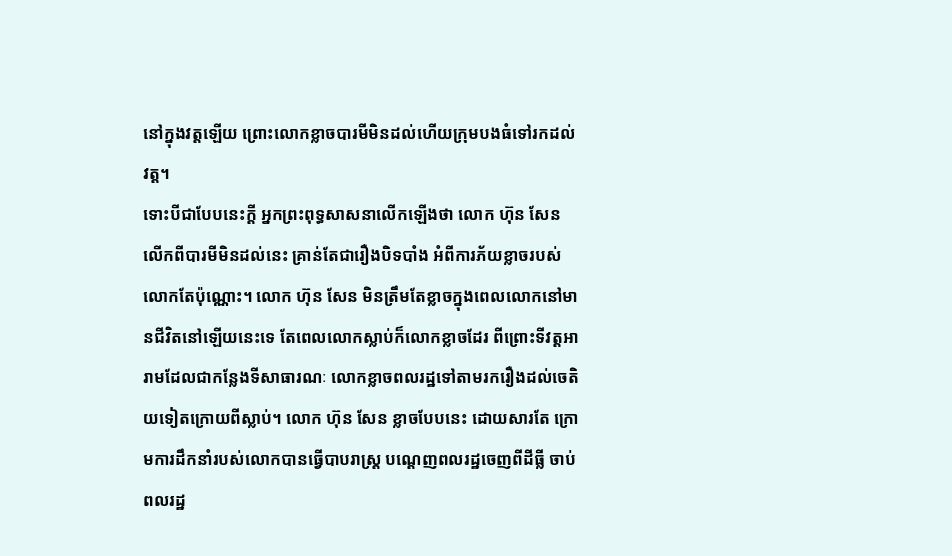នៅក្នុងវត្តឡើយ ព្រោះលោកខ្លាចបារមីមិនដល់ហើយក្រុមបងធំទៅរកដល់វត្ត។
ទោះបីជាបែបនេះក្ដី អ្នកព្រះពុទ្ធសាសនាលើកឡើងថា លោក ហ៊ុន សែន លើកពីបារមីមិនដល់នេះ គ្រាន់តែជារឿងបិទបាំង អំពីការភ័យខ្លាចរបស់លោកតែប៉ុណ្ណោះ។ លោក ហ៊ុន សែន មិនត្រឹមតែខ្លាចក្នុងពេលលោកនៅមានជីវិតនៅឡើយនេះទេ តែពេលលោកស្លាប់ក៏លោកខ្លាចដែរ ពីព្រោះទីវត្តអារាមដែលជាកន្លែងទីសាធារណៈ លោកខ្លាចពលរដ្ឋទៅតាមរករឿងដល់ចេតិយទៀតក្រោយពីស្លាប់។ លោក ហ៊ុន សែន ខ្លាចបែបនេះ ដោយសារតែ ក្រោមការដឹកនាំរបស់លោកបានធ្វើបាបរាស្ត្រ បណ្ដេញពលរដ្ឋចេញពីដីធ្លី ចាប់ពលរដ្ឋ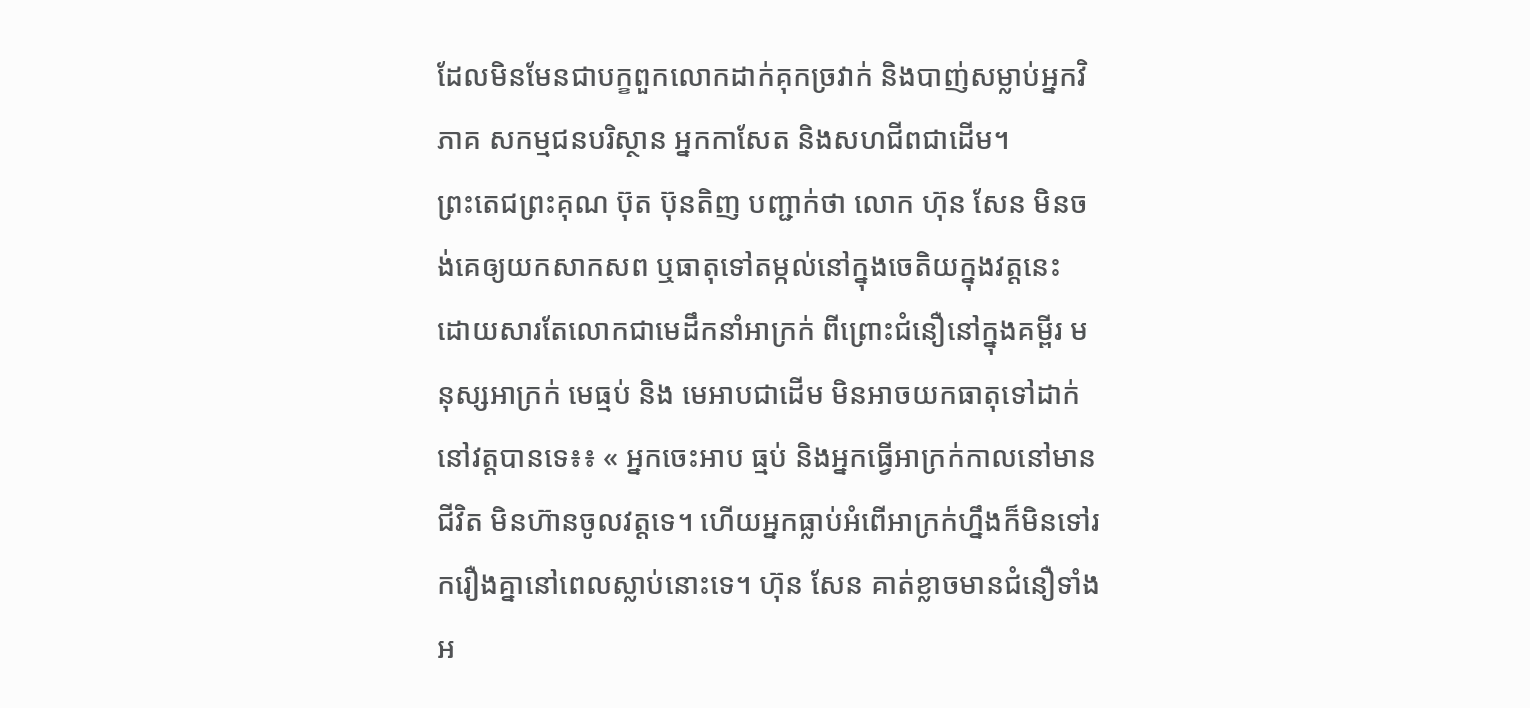ដែលមិនមែនជាបក្ខពួកលោកដាក់គុកច្រវាក់ និងបាញ់សម្លាប់អ្នកវិភាគ សកម្មជនបរិស្ថាន អ្នកកាសែត និងសហជីពជាដើម។
ព្រះតេជព្រះគុណ ប៊ុត ប៊ុនតិញ បញ្ជាក់ថា លោក ហ៊ុន សែន មិនចង់គេឲ្យយកសាកសព ឬធាតុទៅតម្កល់នៅក្នុងចេតិយក្នុងវត្តនេះ ដោយសារតែលោកជាមេដឹកនាំអាក្រក់ ពីព្រោះជំនឿនៅក្នុងគម្ពីរ មនុស្សអាក្រក់ មេធ្មប់ និង មេអាបជាដើម មិនអាចយកធាតុទៅដាក់នៅវត្តបានទេ៖៖ « អ្នកចេះអាប ធ្មប់ និងអ្នកធ្វើអាក្រក់កាលនៅមានជីវិត មិនហ៊ានចូលវត្តទេ។ ហើយអ្នកធ្លាប់អំពើអាក្រក់ហ្នឹងក៏មិនទៅរករឿងគ្នានៅពេលស្លាប់នោះទេ។ ហ៊ុន សែន គាត់ខ្លាចមានជំនឿទាំងអ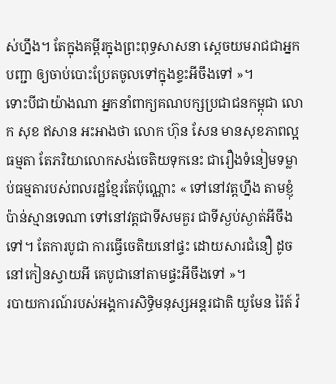ស់ហ្នឹង។ តែក្នុងគម្ពីរក្នុងព្រះពុទ្ធសាសនា ស្ដេចយមរាជជាអ្នកបញ្ជា ឲ្យចាប់បោះប្រែតចូលទៅក្នុងខ្ទះអីចឹងទៅ »។
ទោះបីជាយ៉ាងណា អ្នកនាំពាក្យគណបក្សប្រជាជនកម្ពុជា លោក សុខ ឥសាន អះអាងថា លោក ហ៊ុន សែន មានសុខភាពល្អធម្មតា តែភរិយាលោកសង់ចេតិយទុកនេះ ជារឿងទំនៀមទម្លាប់ធម្មតារបស់ពលរដ្ឋខ្មែរតែប៉ុណ្ណោះ « ទៅនៅវត្តហ្នឹង តាមខ្ញុំប៉ាន់ស្មានទេណា ទៅនៅវត្តជាទីសមគួរ ជាទីស្ងប់ស្ងាត់អីចឹងទៅ។ តែការបូជា ការធ្វើចេតិយនៅផ្ទះ ដោយសារជំនឿ ដូចនៅកៀនស្វាយអី គេបូជានៅតាមផ្ទះអីចឹងទៅ »។
របាយការណ៍របស់អង្គការសិទ្ធិមនុស្សអន្តរជាតិ យូមែន រ៉ៃត៍ វ៉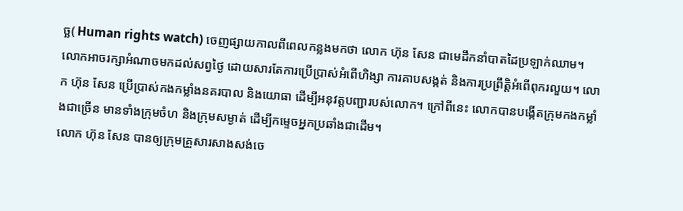ច្ឆ( Human rights watch) ចេញផ្សាយកាលពីពេលកន្លងមកថា លោក ហ៊ុន សែន ជាមេដឹកនាំបាតដៃប្រឡាក់ឈាម។ លោកអាចរក្សាអំណាចមកដល់សព្វថ្ងៃ ដោយសារតែការប្រើប្រាស់អំពើហិង្សា ការគាបសង្កត់ និងការប្រព្រឹត្តិអំពើពុករលួយ។ លោក ហ៊ុន សែន ប្រើប្រាស់កងកម្លាំងនគរបាល និងយោធា ដើម្បីអនុវត្តបញ្ជារបស់លោក។ ក្រៅពីនេះ លោកបានបង្កើតក្រុមកងកម្លាំងជាច្រើន មានទាំងក្រុមចំហ និងក្រុមសម្ងាត់ ដើម្បីកម្ទេចអ្នកប្រឆាំងជាដើម។
លោក ហ៊ុន សែន បានឲ្យក្រុមគ្រួសារសាងសង់ចេ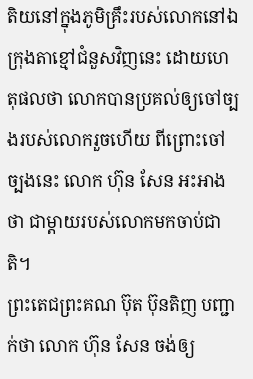តិយនៅក្នុងភូមិគ្រឹះរបស់លោកនៅឯក្រុងតាខ្មៅជំនួសវិញនេះ ដោយហេតុផលថា លោកបានប្រគល់ឲ្យចៅច្បងរបស់លោករួចហើយ ពីព្រោះចៅច្បងនេះ លោក ហ៊ុន សែន អះអាងថា ជាម្ដាយរបស់លោកមកចាប់ជាតិ។
ព្រះតេជព្រះគណ ប៊ុត ប៊ុនតិញ បញ្ជាក់ថា លោក ហ៊ុន សែន ចង់ឲ្យ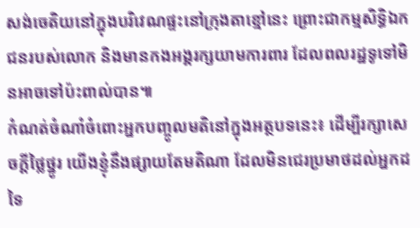សង់ចេតិយនៅក្នុងបរិវេណផ្ទះនៅក្រុងតាខ្មៅនេះ ព្រោះជាកម្មសិទ្ធិឯកជនរបស់លោក និងមានកងអង្គរក្សយាមការពារ ដែលពលរដ្ឋទូទៅមិនអាចទៅប៉ះពាល់បាន៕
កំណត់ចំណាំចំពោះអ្នកបញ្ចូលមតិនៅក្នុងអត្ថបទនេះ៖ ដើម្បីរក្សាសេចក្ដីថ្លៃថ្នូរ យើងខ្ញុំនឹងផ្សាយតែមតិណា ដែលមិនជេរប្រមាថដល់អ្នកដទៃ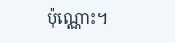ប៉ុណ្ណោះ។